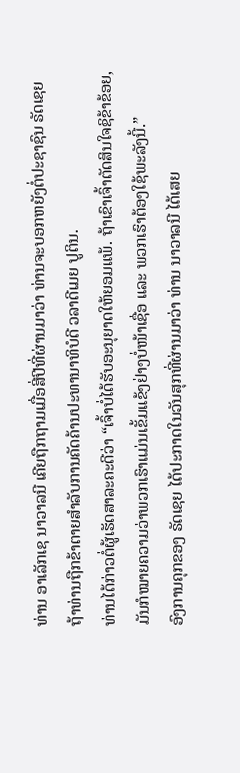ທ່ານ ອາເລັກເຊ ນາວາລນີ ເຄີຍຖືກຖາມເມື່ອສີ່ປີທີ່ຜ່ານມາວ່າ ທ່ານຈະບອກຫຍັງຕໍ່ປະຊາຊົນ ຣັດເຊຍ ຖ້າທ່ານຖືກຂ້າຕາຍສຳລັບການຄັດຄ້ານປະທານາທິບໍດີ ວລາດີເມຍ ປູຕິນ.
ທ່ານໄດ້ກ່າວຕໍ່ຜູ້ເຮັດສາລະຄະດີວ່າ “ເຈົ້າບໍ່ໄດ້ຮັບອະນຸຍາດໃຫ້ຍອມແພ້. ຖ້າເຂົາເຈົ້າຕັດສິນໃຈຊິຂ້າຂ້ອຍ, ມັນກໍໝາຍຄວາມວ່າພວກເຮົາແມ່ນເຂັ້ມແຂ້ງຢ່າງບໍ່ໜ້າເຊື່ອ ແລະ ພວກເຮົາຕ້ອງໃຊ້ພະລັງນີ້.”
ອົງການຄຸກຂອງ ຣັດເຊຍ ໄດ້ປະກາດໃນວັນສຸກທີ່ຜ່ານມາວ່າ ທ່ານ ນາວາລນີ ໄດ້ເສຍ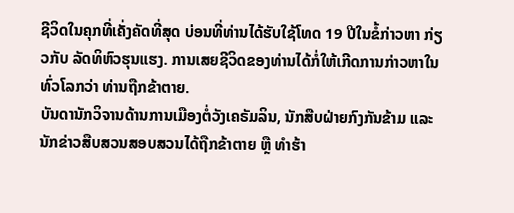ຊີວິດໃນຄຸກທີ່ເຄັ່ງຄັດທີ່ສຸດ ບ່ອນທີ່ທ່ານໄດ້ຮັບໃຊ້ໂທດ 19 ປີໃນຂໍ້ກ່າວຫາ ກ່ຽວກັບ ລັດທິຫົວຮຸນແຮງ. ການເສຍຊີວິດຂອງທ່ານໄດ້ກໍ່ໃຫ້ເກີດການກ່າວຫາໃນທົ່ວໂລກວ່າ ທ່ານຖືກຂ້າຕາຍ.
ບັນດານັກວິຈານດ້ານການເມືອງຕໍ່ວັງເຄຣັມລິນ, ນັກສືບຝ່າຍກົງກັນຂ້າມ ແລະ ນັກຂ່າວສືບສວນສອບສວນໄດ້ຖືກຂ້າຕາຍ ຫຼື ທຳຮ້າ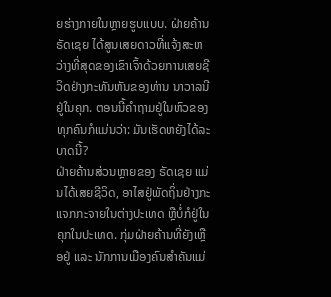ຍຮ່າງກາຍໃນຫຼາຍຮູບແບບ. ຝ່າຍຄ້ານ ຣັດເຊຍ ໄດ້ສູນເສຍດາວທີ່ແຈ້ງສະຫວ່າງທີ່ສຸດຂອງເຂົາເຈົ້າດ້ວຍການເສຍຊີວິດຢ່າງກະທັນຫັນຂອງທ່ານ ນາວາລນີ ຢູ່ໃນຄຸກ. ຕອນນີ້ຄຳຖາມຢູ່ໃນຫົວຂອງທຸກຄົນກໍແມ່ນວ່າ: ມັນເຮັດຫຍັງໄດ້ລະບາດນີ້?
ຝ່າຍຄ້ານສ່ວນຫຼາຍຂອງ ຣັດເຊຍ ແມ່ນໄດ້ເສຍຊີວິດ, ອາໄສຢູ່ພັດຖິ່ນຢ່າງກະແຈກກະຈາຍໃນຕ່າງປະເທດ ຫຼືບໍ່ກໍຢູ່ໃນຄຸກໃນປະເທດ. ກຸ່ມຝ່າຍຄ້ານທີ່ຍັງເຫຼືອຢູ່ ແລະ ນັກການເມືອງຄົນສຳຄັນແມ່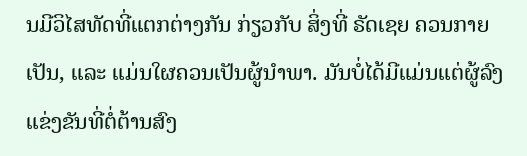ນມີວິໄສທັດທີ່ແຕກຕ່າງກັນ ກ່ຽວກັບ ສິ່ງທີ່ ຣັດເຊຍ ຄວນກາຍເປັນ, ແລະ ແມ່ນໃຜຄວນເປັນຜູ້ນຳພາ. ມັນບໍ່ໄດ້ມີແມ່ນແຕ່ຜູ້ລົງແຂ່ງຂັນທີ່ຕໍ່ຕ້ານສົງ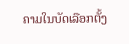ຄາມໃນບັດເລືອກຕັ້ງ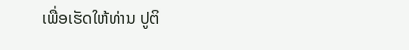ເພື່ອເຮັດໃຫ້ທ່ານ ປູຕິ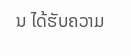ນ ໄດ້ຮັບຄວາມ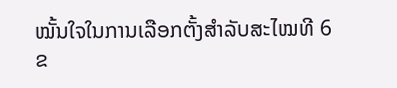ໝັ້ນໃຈໃນການເລືອກຕັ້ງສຳລັບສະໄໝທີ 6 ຂ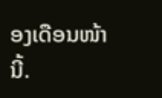ອງເດືອນໜ້ານີ້.